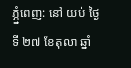ភ្ភ្នំពេញ: នៅ យប់ ថ្ងៃទី ២៧ ខែតុលា ឆ្នាំ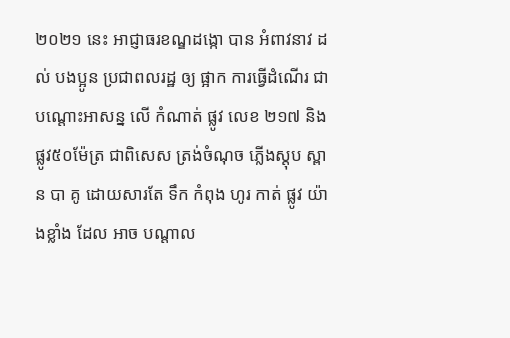២០២១ នេះ អាជ្ញាធរខណ្ឌដង្កោ បាន អំពាវនាវ ដល់ បងប្អូន ប្រជាពលរដ្ឋ ឲ្យ ផ្អាក ការធ្វើដំណើរ ជា បណ្តោះអាសន្ន លើ កំណាត់ ផ្លូវ លេខ ២១៧ និងផ្លូវ៥០ម៉ែត្រ ជាពិសេស ត្រង់ចំណុច ភ្លើងស្តុប ស្ពាន បា គូ ដោយសារតែ ទឹក កំពុង ហូរ កាត់ ផ្លូវ យ៉ាងខ្លាំង ដែល អាច បណ្តាល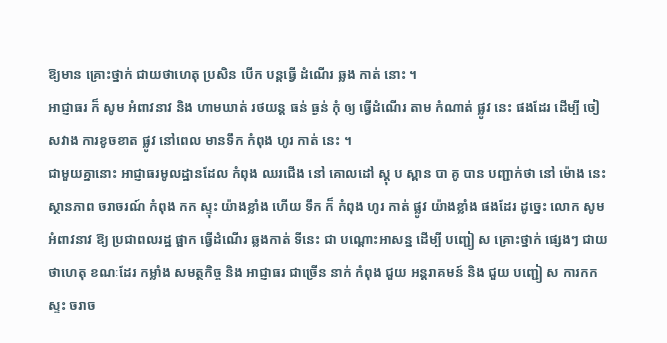ឱ្យមាន គ្រោះថ្នាក់ ជាយថាហេតុ ប្រសិន បើក បន្តធ្វើ ដំណើរ ឆ្លង កាត់ នោះ ។
អាជ្ញាធរ ក៏ សូម អំពាវនាវ និង ហាមឃាត់ រថយន្ត ធន់ ធ្ងន់ កុំ ឲ្យ ធ្វើដំណើរ តាម កំណាត់ ផ្លូវ នេះ ផងដែរ ដើម្បី ចៀសវាង ការខូចខាត ផ្លូវ នៅពេល មានទឹក កំពុង ហូរ កាត់ នេះ ។
ជាមួយគ្នានោះ អាជ្ញាធរមូលដ្ឋានដែល កំពុង ឈរជើង នៅ គោលដៅ ស្តុ ប ស្ពាន បា គូ បាន បញ្ជាក់ថា នៅ ម៉ោង នេះ ស្ថានភាព ចរាចរណ៍ កំពុង កក ស្ទុះ យ៉ាងខ្លាំង ហើយ ទឹក ក៏ កំពុង ហូរ កាត់ ផ្លូវ យ៉ាងខ្លាំង ផងដែរ ដូច្នេះ លោក សូម អំពាវនាវ ឱ្យ ប្រជាពលរដ្ឋ ផ្អាក ធ្វើដំណើរ ឆ្លងកាត់ ទីនេះ ជា បណ្តោះអាសន្ន ដើម្បី បញ្ជៀ ស គ្រោះថ្នាក់ ផ្សេងៗ ជាយថាហេតុ ខណៈដែរ កម្លាំង សមត្ថកិច្ច និង អាជ្ញាធរ ជាច្រើន នាក់ កំពុង ជួយ អន្តរាគមន៍ និង ជួយ បញ្ជៀ ស ការកកស្ទះ ចរាច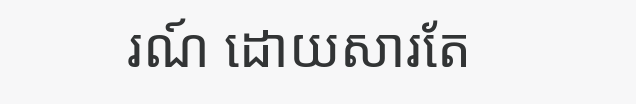រណ៍ ដោយសារតែ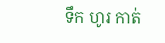ទឹក ហូរ កាត់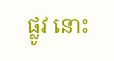ផ្លូវ នោះ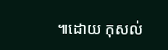៕ដោយ កុសល់